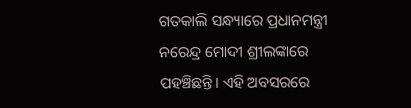ଗତକାଲି ସନ୍ଧ୍ୟାରେ ପ୍ରଧାନମନ୍ତ୍ରୀ ନରେନ୍ଦ୍ର ମୋଦୀ ଶ୍ରୀଲଙ୍କାରେ ପହଞ୍ଚିଛନ୍ତି। ଏହି ଅବସରରେ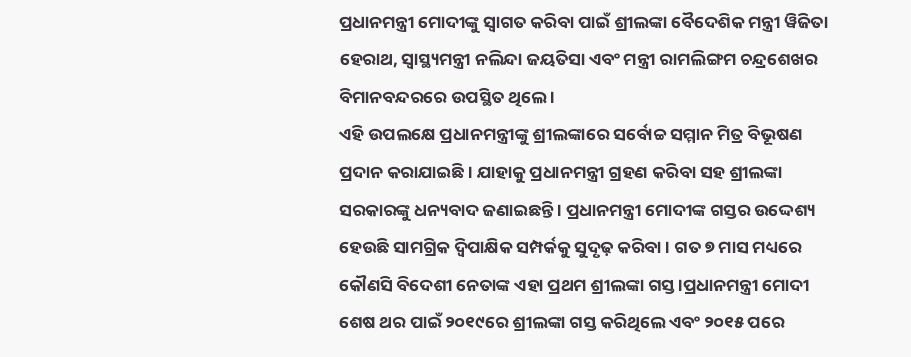ପ୍ରଧାନମନ୍ତ୍ରୀ ମୋଦୀଙ୍କୁ ସ୍ୱାଗତ କରିବା ପାଇଁ ଶ୍ରୀଲଙ୍କା ବୈଦେଶିକ ମନ୍ତ୍ରୀ ୱିଜିତା ହେରାଥ, ସ୍ୱାସ୍ଥ୍ୟମନ୍ତ୍ରୀ ନଲିନ୍ଦା ଜୟତିସା ଏବଂ ମନ୍ତ୍ରୀ ରାମଲିଙ୍ଗମ ଚନ୍ଦ୍ରଶେଖର ବିମାନବନ୍ଦରରେ ଉପସ୍ଥିତ ଥିଲେ ।
ଏହି ଉପଲକ୍ଷେ ପ୍ରଧାନମନ୍ତ୍ରୀଙ୍କୁ ଶ୍ରୀଲଙ୍କାରେ ସର୍ବୋଚ୍ଚ ସମ୍ମାନ ମିତ୍ର ବିଭୂଷଣ ପ୍ରଦାନ କରାଯାଇଛି । ଯାହାକୁ ପ୍ରଧାନମନ୍ତ୍ରୀ ଗ୍ରହଣ କରିବା ସହ ଶ୍ରୀଲଙ୍କା ସରକାରଙ୍କୁ ଧନ୍ୟବାଦ ଜଣାଇଛନ୍ତି । ପ୍ରଧାନମନ୍ତ୍ରୀ ମୋଦୀଙ୍କ ଗସ୍ତର ଉଦ୍ଦେଶ୍ୟ ହେଉଛି ସାମଗ୍ରିକ ଦ୍ୱିପାକ୍ଷିକ ସମ୍ପର୍କକୁ ସୁଦୃଢ଼ କରିବା । ଗତ ୭ ମାସ ମଧ୍ୟରେ କୌଣସି ବିଦେଶୀ ନେତାଙ୍କ ଏହା ପ୍ରଥମ ଶ୍ରୀଲଙ୍କା ଗସ୍ତ ।ପ୍ରଧାନମନ୍ତ୍ରୀ ମୋଦୀ ଶେଷ ଥର ପାଇଁ ୨୦୧୯ରେ ଶ୍ରୀଲଙ୍କା ଗସ୍ତ କରିଥିଲେ ଏବଂ ୨୦୧୫ ପରେ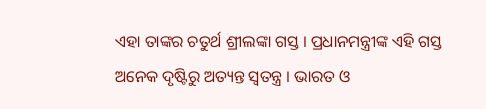ଏହା ତାଙ୍କର ଚତୁର୍ଥ ଶ୍ରୀଲଙ୍କା ଗସ୍ତ । ପ୍ରଧାନମନ୍ତ୍ରୀଙ୍କ ଏହି ଗସ୍ତ ଅନେକ ଦୃଷ୍ଟିରୁ ଅତ୍ୟନ୍ତ ସ୍ୱତନ୍ତ୍ର । ଭାରତ ଓ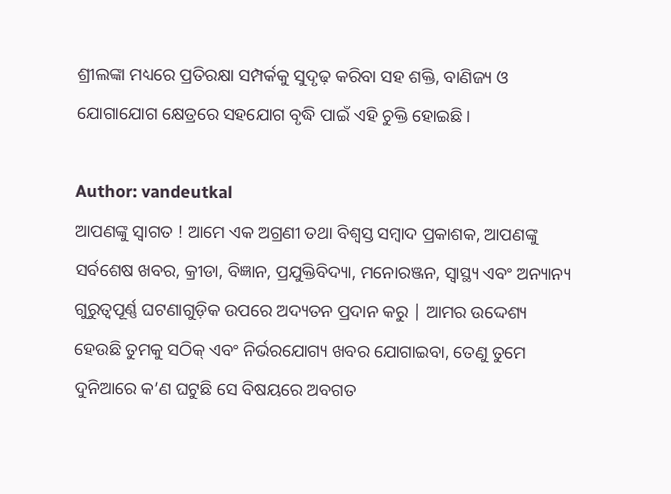ଶ୍ରୀଲଙ୍କା ମଧ୍ୟରେ ପ୍ରତିରକ୍ଷା ସମ୍ପର୍କକୁ ସୁଦୃଢ଼ କରିବା ସହ ଶକ୍ତି, ବାଣିଜ୍ୟ ଓ ଯୋଗାଯୋଗ କ୍ଷେତ୍ରରେ ସହଯୋଗ ବୃଦ୍ଧି ପାଇଁ ଏହି ଚୁକ୍ତି ହୋଇଛି।

Author: vandeutkal
ଆପଣଙ୍କୁ ସ୍ଵାଗତ ! ଆମେ ଏକ ଅଗ୍ରଣୀ ତଥା ବିଶ୍ୱସ୍ତ ସମ୍ବାଦ ପ୍ରକାଶକ, ଆପଣଙ୍କୁ ସର୍ବଶେଷ ଖବର, କ୍ରୀଡା, ବିଜ୍ଞାନ, ପ୍ରଯୁକ୍ତିବିଦ୍ୟା, ମନୋରଞ୍ଜନ, ସ୍ୱାସ୍ଥ୍ୟ ଏବଂ ଅନ୍ୟାନ୍ୟ ଗୁରୁତ୍ୱପୂର୍ଣ୍ଣ ଘଟଣାଗୁଡ଼ିକ ଉପରେ ଅଦ୍ୟତନ ପ୍ରଦାନ କରୁ | ଆମର ଉଦ୍ଦେଶ୍ୟ ହେଉଛି ତୁମକୁ ସଠିକ୍ ଏବଂ ନିର୍ଭରଯୋଗ୍ୟ ଖବର ଯୋଗାଇବା, ତେଣୁ ତୁମେ ଦୁନିଆରେ କ’ଣ ଘଟୁଛି ସେ ବିଷୟରେ ଅବଗତ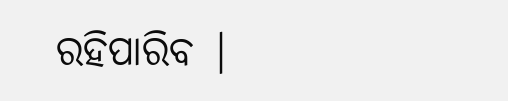ରହିପାରିବ |